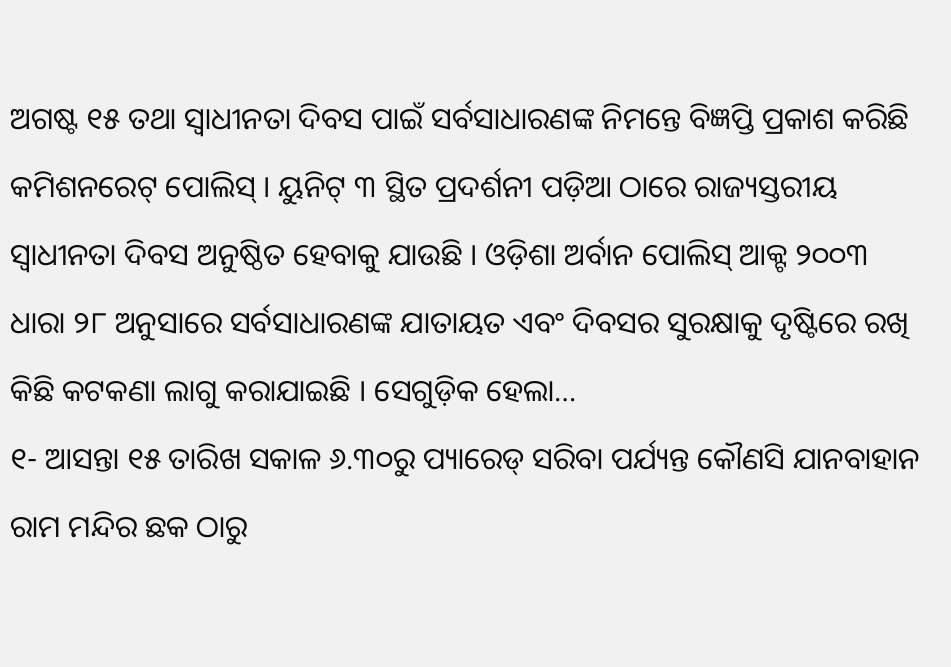ଅଗଷ୍ଟ ୧୫ ତଥା ସ୍ୱାଧୀନତା ଦିବସ ପାଇଁ ସର୍ବସାଧାରଣଙ୍କ ନିମନ୍ତେ ବିଜ୍ଞପ୍ତି ପ୍ରକାଶ କରିଛି କମିଶନରେଟ୍ ପୋଲିସ୍ । ୟୁନିଟ୍ ୩ ସ୍ଥିତ ପ୍ରଦର୍ଶନୀ ପଡ଼ିଆ ଠାରେ ରାଜ୍ୟସ୍ତରୀୟ ସ୍ୱାଧୀନତା ଦିବସ ଅନୁଷ୍ଠିତ ହେବାକୁ ଯାଉଛି । ଓଡ଼ିଶା ଅର୍ବାନ ପୋଲିସ୍ ଆକ୍ଟ ୨୦୦୩ ଧାରା ୨୮ ଅନୁସାରେ ସର୍ବସାଧାରଣଙ୍କ ଯାତାୟତ ଏବଂ ଦିବସର ସୁରକ୍ଷାକୁ ଦୃଷ୍ଟିରେ ରଖି କିଛି କଟକଣା ଲାଗୁ କରାଯାଇଛି । ସେଗୁଡ଼ିକ ହେଲା…
୧- ଆସନ୍ତା ୧୫ ତାରିଖ ସକାଳ ୬.୩୦ରୁ ପ୍ୟାରେଡ୍ ସରିବା ପର୍ଯ୍ୟନ୍ତ କୌଣସି ଯାନବାହାନ ରାମ ମନ୍ଦିର ଛକ ଠାରୁ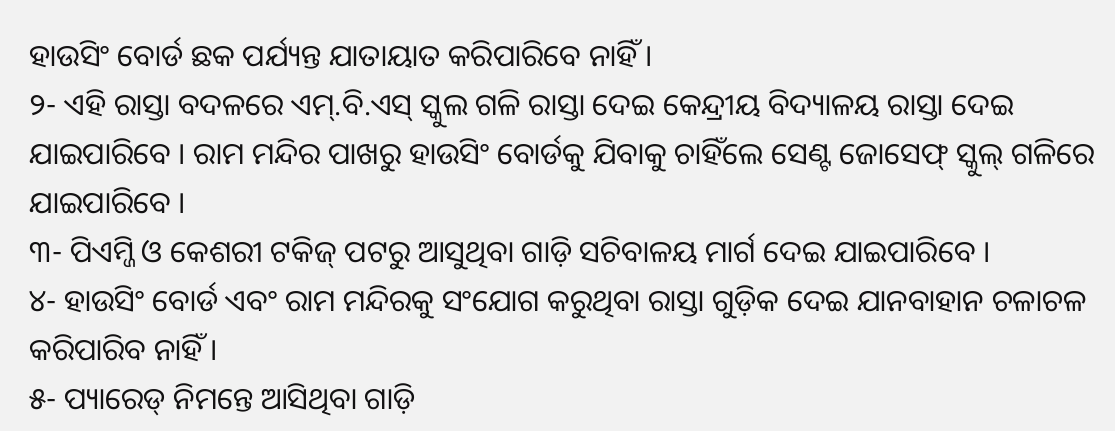ହାଉସିଂ ବୋର୍ଡ ଛକ ପର୍ଯ୍ୟନ୍ତ ଯାତାୟାତ କରିପାରିବେ ନାହିଁ ।
୨- ଏହି ରାସ୍ତା ବଦଳରେ ଏମ୍.ବି.ଏସ୍ ସ୍କୁଲ ଗଳି ରାସ୍ତା ଦେଇ କେନ୍ଦ୍ରୀୟ ବିଦ୍ୟାଳୟ ରାସ୍ତା ଦେଇ ଯାଇପାରିବେ । ରାମ ମନ୍ଦିର ପାଖରୁ ହାଉସିଂ ବୋର୍ଡକୁ ଯିବାକୁ ଚାହିଁଲେ ସେଣ୍ଟ ଜୋସେଫ୍ ସ୍କୁଲ୍ ଗଳିରେ ଯାଇପାରିବେ ।
୩- ପିଏମ୍ଜି ଓ କେଶରୀ ଟକିଜ୍ ପଟରୁ ଆସୁଥିବା ଗାଡ଼ି ସଚିବାଳୟ ମାର୍ଗ ଦେଇ ଯାଇପାରିବେ ।
୪- ହାଉସିଂ ବୋର୍ଡ ଏବଂ ରାମ ମନ୍ଦିରକୁ ସଂଯୋଗ କରୁଥିବା ରାସ୍ତା ଗୁଡ଼ିକ ଦେଇ ଯାନବାହାନ ଚଳାଚଳ କରିପାରିବ ନାହିଁ ।
୫- ପ୍ୟାରେଡ୍ ନିମନ୍ତେ ଆସିଥିବା ଗାଡ଼ି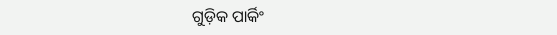ଗୁଡ଼ିକ ପାର୍କିଂ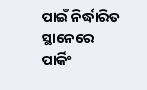ପାଇଁ ନିର୍ଦ୍ଧାରିତ ସ୍ଥାନେରେ ପାର୍କିଂ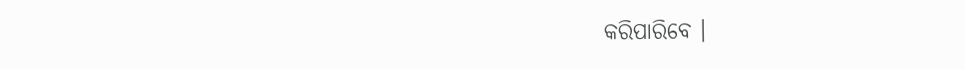କରିପାରିବେ ।